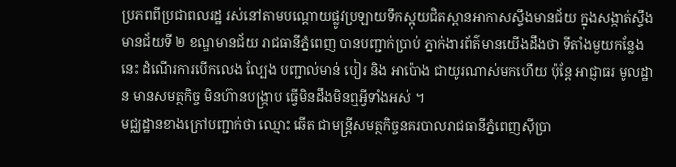ប្រភពពីប្រជាពលរដ្ឋ រស់នៅតាមបណ្តោយផ្លូវប្រឡាយទឹកស្អុយជិតស្ពានអាកាសស្ទឹងមានជ័យ ក្នុងសង្កាត់ស្ទឹងមានជ័យទី ២ ខណ្ឌមានជ័យ រាជធានីភ្នំពេញ បានបញ្ជាក់ប្រាប់ ភ្នាក់ងារព័ត៌មានយើងដឹងថា ទីតាំងមួយកន្លែងនេះ ដំណើរការបើកលេង ល្បែង បញ្ជាល់មាន់ បៀរ និង អាប៉ោង ជាយូរណាស់មកហើយ ប៉ុន្តែ អាជ្ញាធរ មូលដ្ឋាន មានសមត្ថកិច្ច មិនហ៊ានបង្ក្រាប ធ្វើមិនដឹងមិនឮអ្វីទាំងអស់ ។
មជ្ឈដ្ឋានខាងក្រៅបញ្ជាក់ថា ឈ្មោះ ឆើត ជាមន្ត្រីសមត្ថកិច្ចនគរបាលរាជធានីភ្នំពេញស៊ីប្រា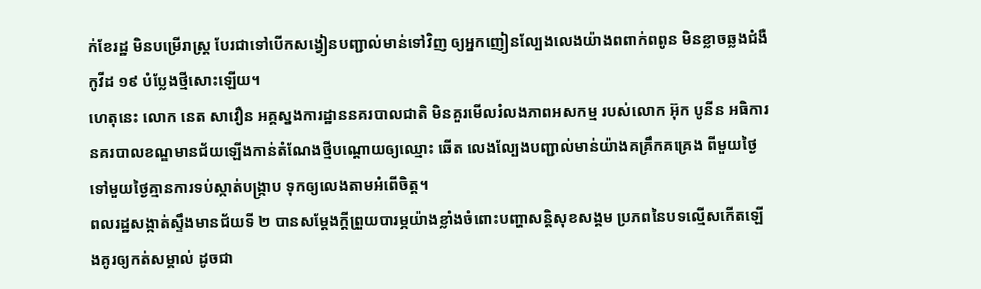ក់ខែរដ្ឋ មិនបម្រើរាស្ត្រ បែរជាទៅបើកសង្វៀនបញ្ជាល់មាន់ទៅវិញ ឲ្យអ្នកញៀនល្បែងលេងយ៉ាងពពាក់ពពូន មិនខ្លាចឆ្លងជំងឺកូវីដ ១៩ បំប្លែងថ្មីសោះឡើយ។
ហេតុនេះ លោក នេត សាវឿន អគ្គស្នងការដ្ឋាននគរបាលជាតិ មិនគួរមើលរំលងភាពអសកម្ម របស់លោក អ៊ុក បូនីន អធិការនគរបាលខណ្ឌមានជ័យឡើងកាន់តំណែងថ្មីបណ្តោយឲ្យឈ្មោះ ឆើត លេងល្បែងបញ្ជាល់មាន់យ៉ាងគគ្រឹកគគ្រេង ពីមួយថ្ងៃទៅមួយថ្ងៃគ្មានការទប់ស្កាត់បង្ក្រាប ទុកឲ្យលេងតាមអំពើចិត្ត។
ពលរដ្ឋសង្កាត់ស្ទឹងមានជ័យទី ២ បានសម្ដែងក្ដីព្រួយបារម្ភយ៉ាងខ្លាំងចំពោះបញ្ហាសន្តិសុខសង្គម ប្រភពនៃបទល្មើសកើតឡើងគូរឲ្យកត់សម្គាល់ ដូចជា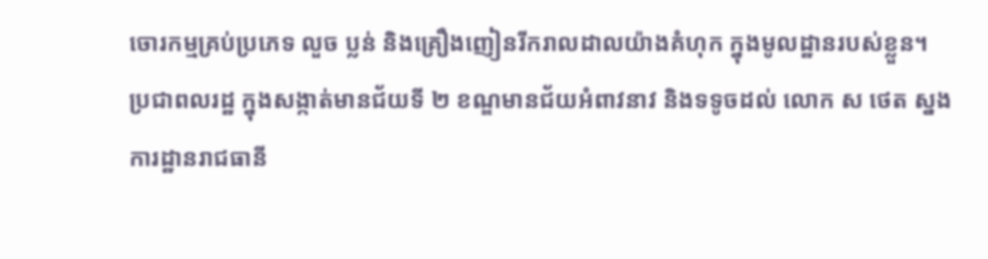ចោរកម្មគ្រប់ប្រភេទ លួច ប្លន់ និងគ្រឿងញៀនរីករាលដាលយ៉ាងគំហុក ក្នុងមូលដ្ឋានរបស់ខ្លួន។
ប្រជាពលរដ្ឋ ក្នុងសង្កាត់មានជ័យទី ២ ខណ្ឌមានជ័យអំពាវនាវ និងទទូចដល់ លោក ស ថេត ស្នងការដ្ឋានរាជធានី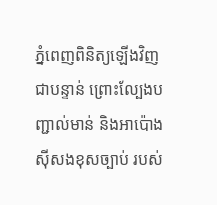ភ្នំពេញពិនិត្យឡើងវិញជាបន្ទាន់ ព្រោះល្បែងបញ្ជាល់មាន់ និងអាប៉ោង ស៊ីសងខុសច្បាប់ របស់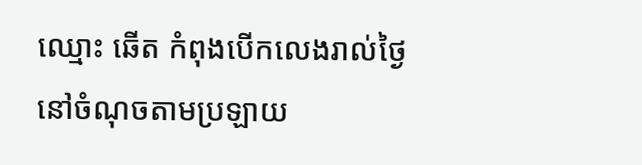ឈ្មោះ ឆើត កំពុងបើកលេងរាល់ថ្ងៃនៅចំណុចតាមប្រឡាយ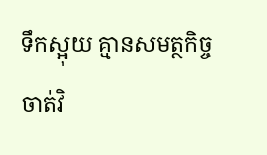ទឹកស្អុយ គ្មានសមត្ថកិច្ច ចាត់វិ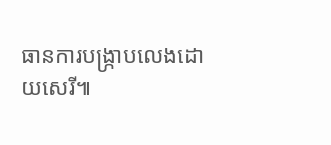ធានការបង្ក្រាបលេងដោយសេរី៕